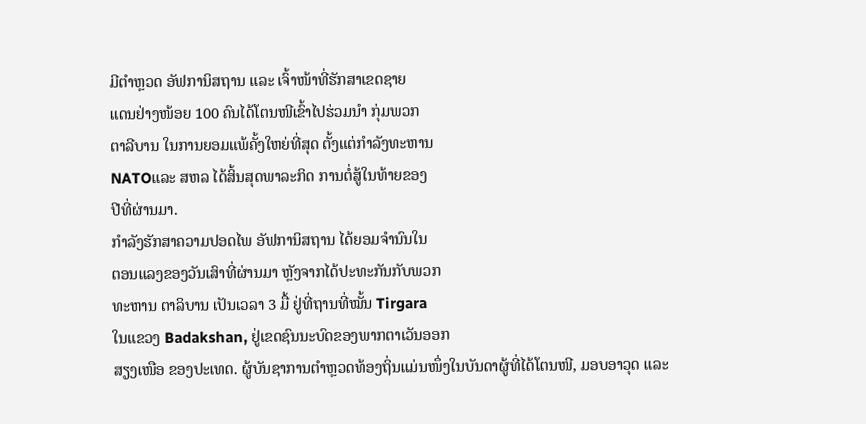ມີຕຳຫຼວດ ອັຟການິສຖານ ແລະ ເຈົ້າໜ້າທີ່ຮັກສາເຂດຊາຍ
ແດນຢ່າງໜ້ອຍ 100 ຄົນໄດ້ໂຕນໜີເຂົ້າໄປຮ່ວມນຳ ກຸ່ມພວກ
ຕາລີບານ ໃນການຍອມແພ້ຄັ້ງໃຫຍ່ທີ່ສຸດ ຕັ້ງແຕ່ກຳລັງທະຫານ
NATOແລະ ສຫລ ໄດ້ສິ້ນສຸດພາລະກິດ ການຕໍ່ສູ້ໃນທ້າຍຂອງ
ປີທີ່ຜ່ານມາ.
ກຳລັງຮັກສາຄວາມປອດໄພ ອັຟການິສຖານ ໄດ້ຍອມຈຳນົນໃນ
ຕອນແລງຂອງວັນເສົາທີ່ຜ່ານມາ ຫຼັງຈາກໄດ້ປະທະກັນກັບພວກ
ທະຫານ ຕາລິບານ ເປັນເວລາ 3 ມື້ ຢູ່ທີ່ຖານທີ່ໝັ້ນ Tirgara
ໃນແຂວງ Badakshan, ຢູ່ເຂດຊົນນະບົດຂອງພາກຕາເວັນອອກ
ສຽງເໜືອ ຂອງປະເທດ. ຜູ້ບັນຊາການຕຳຫຼວດທ້ອງຖິ່ນແມ່ນໜຶ່ງໃນບັນດາຜູ້ທີ່ໄດ້ໂຕນໜີ, ມອບອາວຸດ ແລະ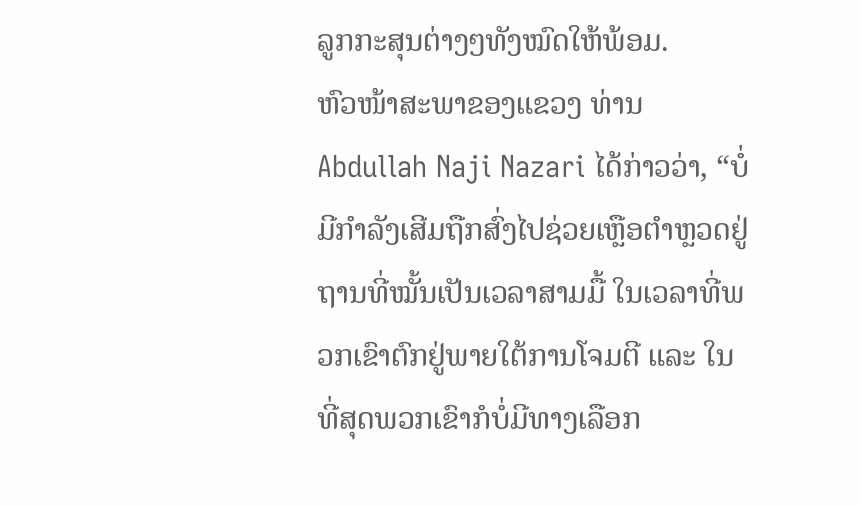ລູກກະສຸນຕ່າງໆທັງໝົດໃຫ້ພ້ອມ.
ຫົວໜ້າສະພາຂອງແຂວງ ທ່ານ Abdullah Naji Nazari ໄດ້ກ່າວວ່າ, “ບໍ່ມີກຳລັງເສີມຖືກສົ່ງໄປຊ່ວຍເຫຼືອຕຳຫຼວດຢູ່ຖານທີ່ໝັ້ນເປັນເວລາສາມມື້ ໃນເວລາທີ່ພວກເຂົາຕົກຢູ່ພາຍໃຕ້ການໂຈມຕີ ແລະ ໃນທີ່ສຸດພວກເຂົາກໍບໍ່ມີທາງເລືອກ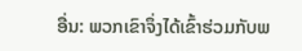ອື່ນ: ພວກເຂົາຈຶ່ງໄດ້ເຂົ້າຮ່ວມກັບພ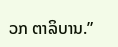ວກ ຕາລິບານ.”